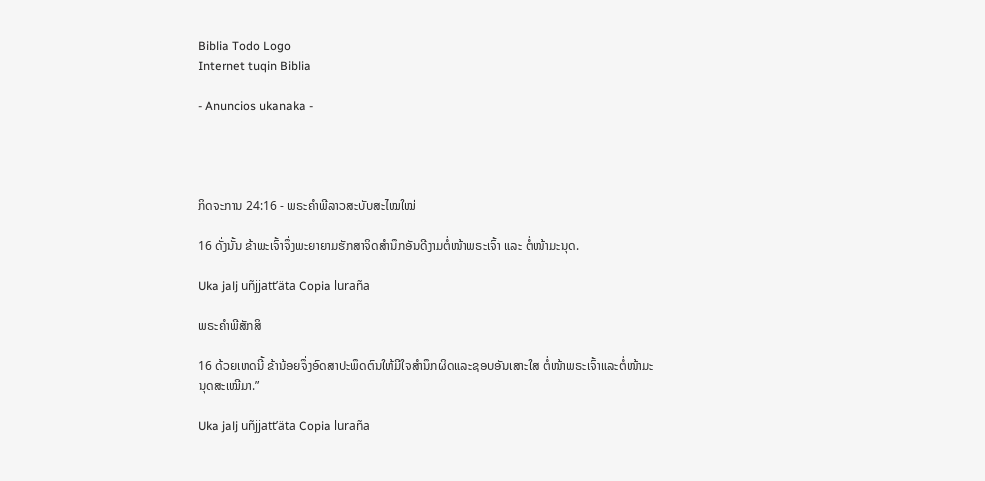Biblia Todo Logo
Internet tuqin Biblia

- Anuncios ukanaka -




ກິດຈະການ 24:16 - ພຣະຄຳພີລາວສະບັບສະໄໝໃໝ່

16 ດັ່ງນັ້ນ ຂ້າພະເຈົ້າຈຶ່ງພະຍາຍາມຮັກສາຈິດສຳນຶກອັນດີງາມຕໍ່ໜ້າພຣະເຈົ້າ ແລະ ຕໍ່ໜ້າມະນຸດ.

Uka jalj uñjjattʼäta Copia luraña

ພຣະຄຳພີສັກສິ

16 ດ້ວຍເຫດນີ້ ຂ້ານ້ອຍຈຶ່ງອົດສາປະພຶດຕົນໃຫ້ມີໃຈສຳນຶກຜິດແລະຊອບອັນເສາະໃສ ຕໍ່ໜ້າພຣະເຈົ້າແລະຕໍ່ໜ້າມະນຸດສະເໝີມາ.”

Uka jalj uñjjattʼäta Copia luraña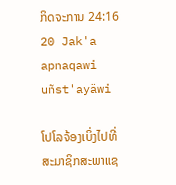ກິດຈະການ 24:16
20 Jak'a apnaqawi uñst'ayäwi

ໂປໂລຈ້ອງເບິ່ງໄປທີ່ສະມາຊິກສະພາແຊ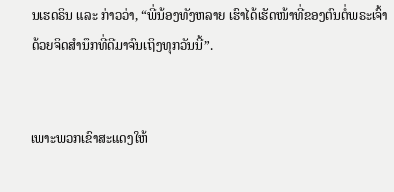ນເຮດຣິນ ແລະ ກ່າວວ່າ, “ພີ່ນ້ອງທັງຫລາຍ ເຮົາໄດ້ເຮັດໜ້າທີ່ຂອງຕົນຕໍ່ພຣະເຈົ້າດ້ວຍຈິດສຳນຶກທີ່ດີມາຈົນເຖິງທຸກວັນນີ້”.


ເພາະພວກເຂົາສະແດງໃຫ້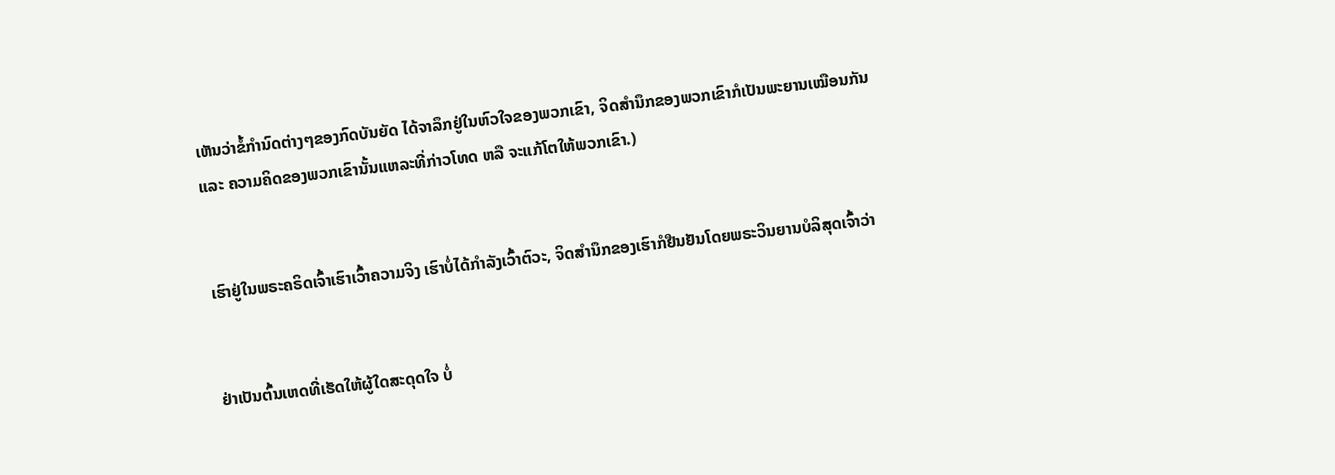ເຫັນວ່າຂໍ້ກຳນົດຕ່າງໆຂອງກົດບັນຍັດ ໄດ້ຈາລຶກຢູ່ໃນຫົວໃຈຂອງພວກເຂົາ, ຈິດສຳນຶກຂອງພວກເຂົາກໍເປັນພະຍານເໝືອນກັນ ແລະ ຄວາມຄິດຂອງພວກເຂົານັ້ນແຫລະທີ່ກ່າວໂທດ ຫລື ຈະແກ້ໂຕໃຫ້ພວກເຂົາ.)


ເຮົາຢູ່ໃນພຣະຄຣິດເຈົ້າເຮົາເວົ້າຄວາມຈິງ ເຮົາບໍ່ໄດ້ກຳລັງເວົ້າຕົວະ, ຈິດສຳນຶກຂອງເຮົາກໍຢືນຢັນໂດຍພຣະວິນຍານບໍລິສຸດເຈົ້າວ່າ


ຢ່າເປັນຕົ້ນເຫດທີ່ເຮັດໃຫ້ຜູ້ໃດສະດຸດໃຈ ບໍ່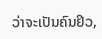ວ່າຈະເປັນຄົນຢິວ,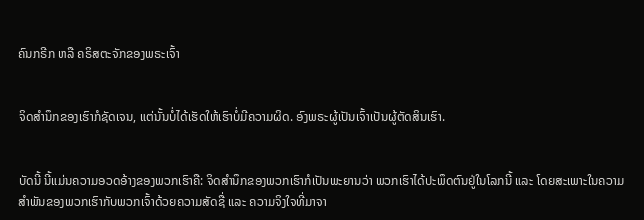ຄົນກຣີກ ຫລື ຄຣິສຕະຈັກຂອງພຣະເຈົ້າ


ຈິດສຳນຶກຂອງເຮົາກໍຊັດເຈນ, ແຕ່ນັ້ນບໍ່ໄດ້ເຮັດໃຫ້ເຮົາບໍ່ມີຄວາມຜິດ. ອົງພຣະຜູ້ເປັນເຈົ້າເປັນຜູ້ຕັດສິນເຮົາ.


ບັດນີ້ ນີ້ແມ່ນຄວາມອວດອ້າງຂອງພວກເຮົາຄື: ຈິດສຳນຶກຂອງພວກເຮົາກໍເປັນພະຍານວ່າ ພວກເຮົາໄດ້ປະພຶດຕົນຢູ່ໃນໂລກນີ້ ແລະ ໂດຍສະເພາະໃນຄວາມສຳພັນຂອງພວກເຮົາກັບພວກເຈົ້າດ້ວຍຄວາມສັດຊື່ ແລະ ຄວາມຈິງໃຈທີ່ມາຈາ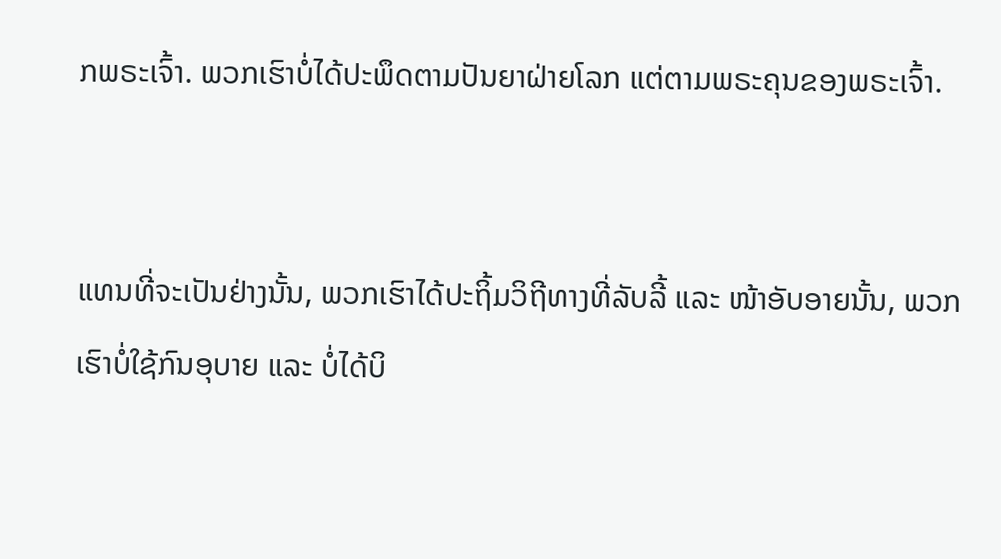ກພຣະເຈົ້າ. ພວກເຮົາບໍ່ໄດ້ປະພຶດຕາມປັນຍາຝ່າຍໂລກ ແຕ່ຕາມພຣະຄຸນຂອງພຣະເຈົ້າ.


ແທນທີ່ຈະເປັນຢ່າງນັ້ນ, ພວກເຮົາໄດ້ປະຖິ້ມວິຖີທາງທີ່ລັບລີ້ ແລະ ໜ້າອັບອາຍນັ້ນ, ພວກເຮົາບໍ່ໃຊ້ກົນອຸບາຍ ແລະ ບໍ່ໄດ້ບິ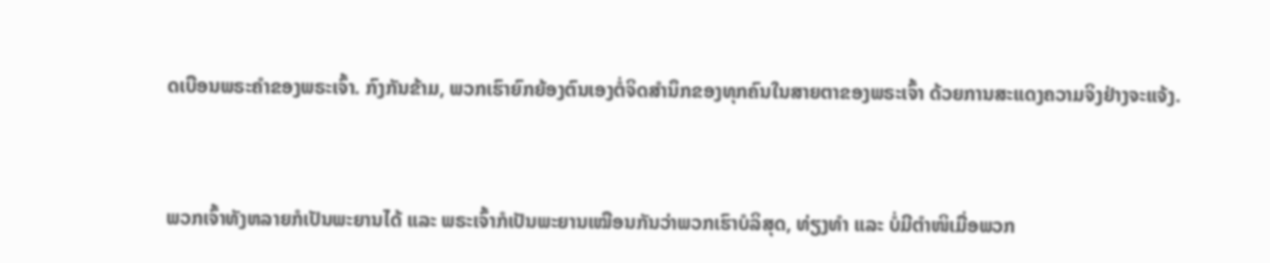ດເບືອນພຣະຄຳຂອງພຣະເຈົ້າ. ກົງກັນຂ້າມ, ພວກເຮົາຍົກຍ້ອງຕົນເອງຕໍ່ຈິດສຳນຶກຂອງທຸກຄົນໃນສາຍຕາຂອງພຣະເຈົ້າ ດ້ວຍການສະແດງຄວາມຈິງຢ່າງຈະແຈ້ງ.


ພວກເຈົ້າທັງຫລາຍກໍເປັນພະຍານໄດ້ ແລະ ພຣະເຈົ້າກໍເປັນພະຍານເໝືອນກັນວ່າພວກເຮົາບໍລິສຸດ, ທ່ຽງທຳ ແລະ ບໍ່ມີຕຳໜິເມື່ອພວກ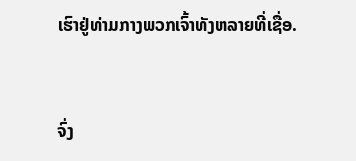ເຮົາຢູ່ທ່າມກາງພວກເຈົ້າທັງຫລາຍທີ່ເຊື່ອ.


ຈົ່ງ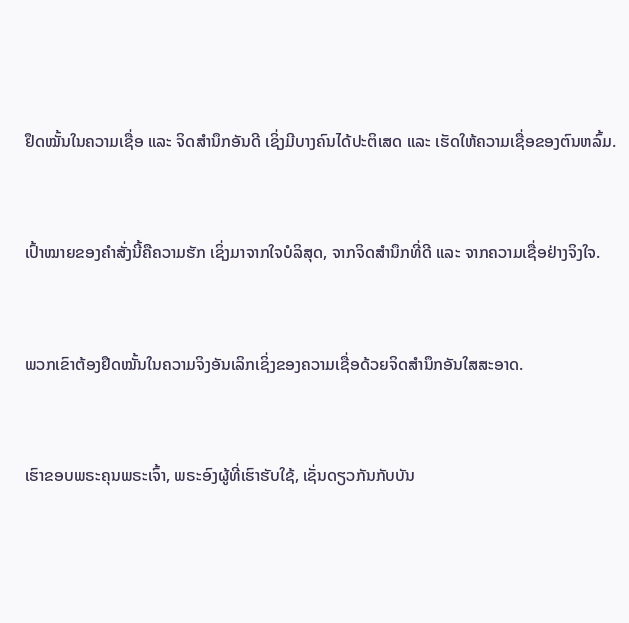ຢຶດໝັ້ນໃນຄວາມເຊື່ອ ແລະ ຈິດສຳນຶກອັນດີ ເຊິ່ງມີບາງຄົນໄດ້ປະຕິເສດ ແລະ ເຮັດໃຫ້ຄວາມເຊື່ອຂອງຕົນຫລົ້ມ.


ເປົ້າໝາຍຂອງຄຳສັ່ງນີ້ຄືຄວາມຮັກ ເຊິ່ງມາຈາກໃຈບໍລິສຸດ, ຈາກຈິດສຳນຶກທີ່ດີ ແລະ ຈາກຄວາມເຊື່ອຢ່າງຈິງໃຈ.


ພວກເຂົາຕ້ອງຢຶດໝັ້ນໃນຄວາມຈິງອັນເລິກເຊິ່ງຂອງຄວາມເຊື່ອດ້ວຍຈິດສຳນຶກອັນໃສສະອາດ.


ເຮົາຂອບພຣະຄຸນພຣະເຈົ້າ, ພຣະອົງຜູ້ທີ່ເຮົາຮັບໃຊ້, ເຊັ່ນດຽວກັນກັບບັນ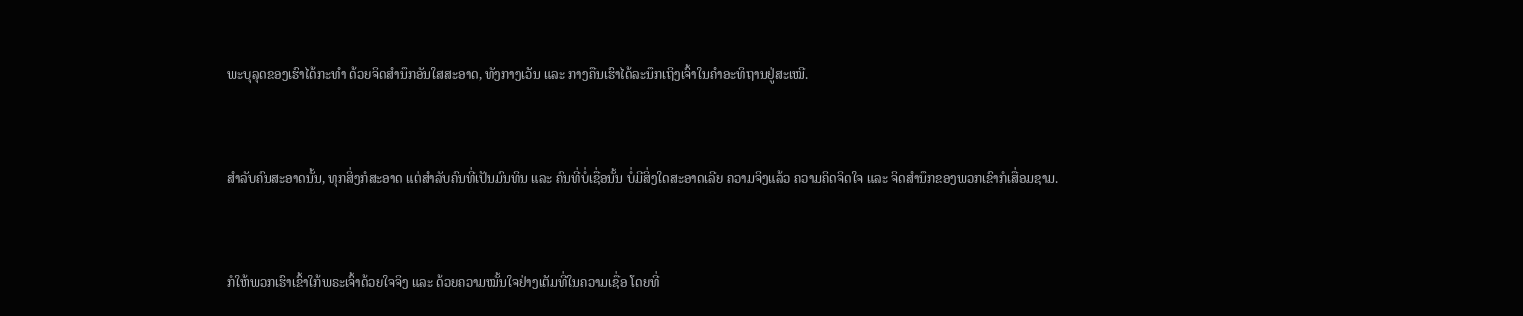ພະບຸລຸດຂອງເຮົາໄດ້ກະທຳ ດ້ວຍຈິດສຳນຶກອັນໃສສະອາດ, ທັງກາງເວັນ ແລະ ກາງຄືນເຮົາໄດ້ລະນຶກເຖິງເຈົ້າໃນຄຳອະທິຖານຢູ່ສະເໝີ.


ສຳລັບຄົນສະອາດນັ້ນ, ທຸກສິ່ງກໍສະອາດ ແຕ່ສຳລັບຄົນທີ່ເປັນມົນທິນ ແລະ ຄົນທີ່ບໍ່ເຊື່ອນັ້ນ ບໍ່ມີສິ່ງໃດສະອາດເລີຍ ຄວາມຈິງແລ້ວ ຄວາມຄິດຈິດໃຈ ແລະ ຈິດສຳນຶກຂອງພວກເຂົາກໍເສື່ອມຊາມ.


ກໍໃຫ້ພວກເຮົາເຂົ້າໃກ້ພຣະເຈົ້າດ້ວຍໃຈຈິງ ແລະ ດ້ວຍຄວາມໝັ້ນໃຈຢ່າງເຕັມທີ່ໃນຄວາມເຊື່ອ ໂດຍທີ່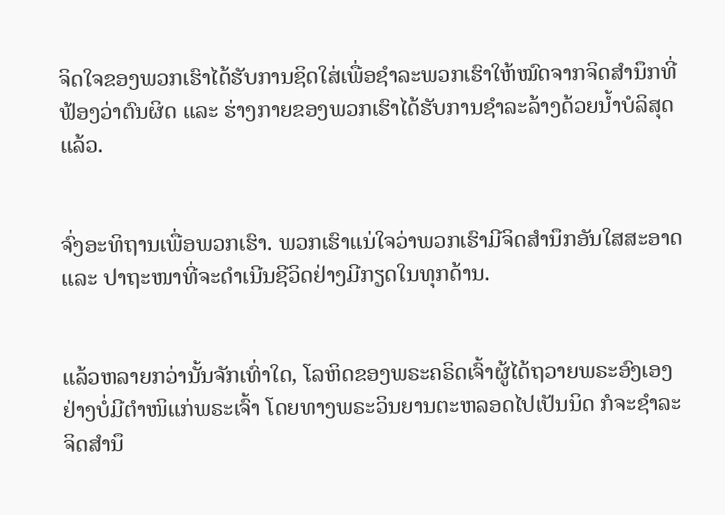ຈິດໃຈຂອງພວກເຮົາໄດ້ຮັບການຊິດໃສ່ເພື່ອຊຳລະພວກເຮົາໃຫ້ໝົດຈາກຈິດສຳນຶກທີ່ຟ້ອງວ່າຕົນຜິດ ແລະ ຮ່າງກາຍຂອງພວກເຮົາໄດ້ຮັບການຊຳລະລ້າງດ້ວຍນ້ຳບໍລິສຸດແລ້ວ.


ຈົ່ງອະທິຖານເພື່ອພວກເຮົາ. ພວກເຮົາແນ່ໃຈວ່າພວກເຮົາມີຈິດສຳນຶກອັນໃສສະອາດ ແລະ ປາຖະໜາທີ່ຈະດຳເນີນຊີວິດຢ່າງມີກຽດໃນທຸກດ້ານ.


ແລ້ວຫລາຍກວ່ານັ້ນຈັກເທົ່າໃດ, ໂລຫິດຂອງພຣະຄຣິດເຈົ້າຜູ້ໄດ້ຖວາຍພຣະອົງເອງຢ່າງບໍ່ມີຕຳໜິແກ່ພຣະເຈົ້າ ໂດຍທາງພຣະວິນຍານຕະຫລອດໄປເປັນນິດ ກໍຈະຊຳລະຈິດສຳນຶ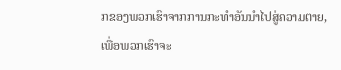ກຂອງພວກເຮົາຈາກການກະທຳອັນນຳໄປສູ່ຄວາມຕາຍ, ເພື່ອພວກເຮົາຈະ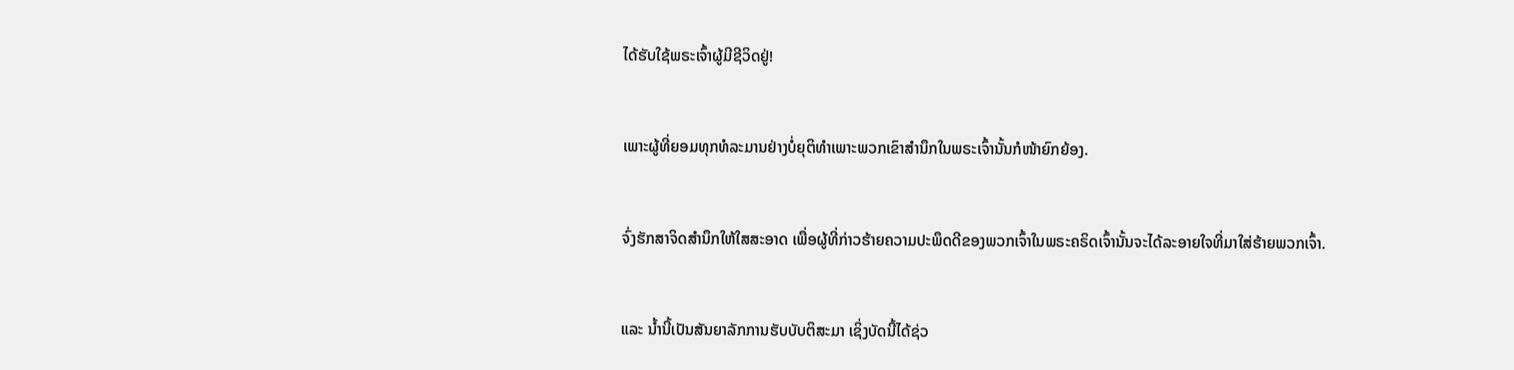ໄດ້ຮັບໃຊ້ພຣະເຈົ້າຜູ້ມີຊີວິດຢູ່!


ເພາະຜູ້ທີ່ຍອມທຸກທໍລະມານຢ່າງບໍ່ຍຸຕິທຳເພາະພວກເຂົາສຳນຶກໃນພຣະເຈົ້ານັ້ນກໍໜ້າຍົກຍ້ອງ.


ຈົ່ງຮັກສາຈິດສຳນຶກໃຫ້ໃສສະອາດ ເພື່ອຜູ້ທີ່ກ່າວຮ້າຍຄວາມປະພຶດດີຂອງພວກເຈົ້າໃນພຣະຄຣິດເຈົ້ານັ້ນຈະໄດ້ລະອາຍໃຈທີ່ມາໃສ່ຮ້າຍພວກເຈົ້າ.


ແລະ ນ້ຳນີ້ເປັນສັນຍາລັກການຮັບບັບຕິສະມາ ເຊິ່ງບັດນີ້ໄດ້ຊ່ວ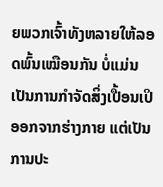ຍພວກເຈົ້າທັງຫລາຍໃຫ້ລອດພົ້ນເໝືອນກັນ ບໍ່ແມ່ນເປັນການກຳຈັດສິ່ງເປື້ອນເປິອອກຈາກຮ່າງກາຍ ແຕ່ເປັນການປະ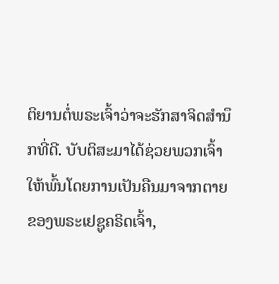ຕິຍານຕໍ່ພຣະເຈົ້າວ່າຈະຮັກສາຈິດສຳນຶກທີ່ດີ. ບັບຕິສະມາໄດ້ຊ່ວຍພວກເຈົ້າໃຫ້ພົ້ນໂດຍການເປັນຄືນມາຈາກຕາຍຂອງພຣະເຢຊູຄຣິດເຈົ້າ,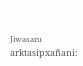Jiwasaru arktasipxañani: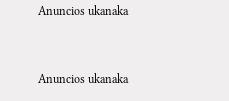Anuncios ukanaka


Anuncios ukanaka